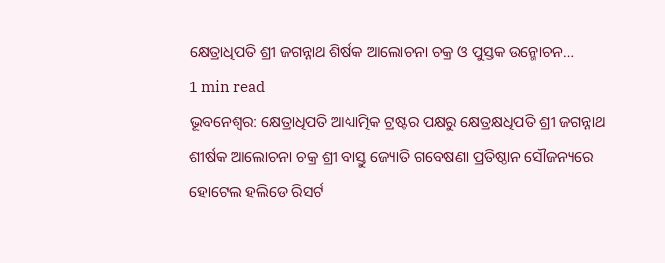କ୍ଷେତ୍ରାଧିପତି ଶ୍ରୀ ଜଗନ୍ନାଥ ଶିର୍ଷକ ଆଲୋଚନା ଚକ୍ର ଓ ପୁସ୍ତକ ଉନ୍ମୋଚନ…
1 min read
ଭୂବନେଶ୍ୱର: କ୍ଷେତ୍ରାଧିପତି ଆଧ୍ୟାତ୍ମିକ ଟ୍ରଷ୍ଟର ପକ୍ଷରୁ କ୍ଷେତ୍ରକ୍ଷଧିପତି ଶ୍ରୀ ଜଗନ୍ନାଥ ଶୀର୍ଷକ ଆଲୋଚନା ଚକ୍ର ଶ୍ରୀ ବାସ୍ତୁ ଜ୍ୟୋତି ଗବେଷଣା ପ୍ରତିଷ୍ଠାନ ସୌଜନ୍ୟରେ ହୋଟେଲ ହଲିଡେ ରିସର୍ଟ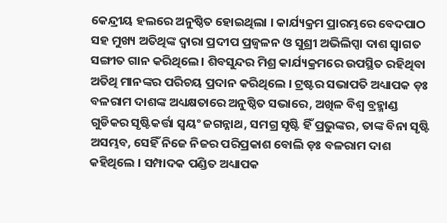କେନ୍ଦ୍ରୀୟ ହଲରେ ଅନୁଷ୍ଠିତ ହୋଇଥିଲା । କାର୍ଯ୍ୟକ୍ରମ ପ୍ରାରମ୍ଭରେ ବେଦପାଠ ସହ ମୁଖ୍ୟ ଅତିଥିଙ୍କ ଦ୍ୱାରା ପ୍ରଦୀପ ପ୍ରଜ୍ୱଳନ ଓ ସୁଶ୍ରୀ ଅଭିଲିପ୍ସା ଦାଶ ସ୍ୱାଗତ ସଙ୍ଗୀତ ଗାନ କରିଥିଲେ । ଶିବସୁନ୍ଦର ମିଶ୍ର କାର୍ଯ୍ୟକ୍ରମରେ ଉପସ୍ଥିତ ରହିଥିବା ଅତିଥି ମାନଙ୍କର ପରିଚୟ ପ୍ରଦାନ କରିଥିଲେ । ଟ୍ରଷ୍ଟର ସଭାପତି ଅଧ୍ୟାପକ ଡ଼ଃ ବଳରାମ ଦାଶଙ୍କ ଅଧ୍ୟକ୍ଷତାରେ ଅନୁଷ୍ଠିତ ସଭାରେ, ଅଖିଳ ବିଶ୍ୱ ବ୍ରହ୍ମାଣ୍ଡ ଗୁଡିକର ସୃଷ୍ଟିକର୍ତ୍ତା ସ୍ୱୟଂ ଜଗନ୍ନାଥ, ସମଗ୍ର ସୃଷ୍ଟି ହିଁ ପ୍ରଭୁଙ୍କର, ତାଙ୍କ ବିନା ସୃଷ୍ଟି ଅସମ୍ଭବ, ସେହିଁ ନିଜେ ନିଜର ପରିପ୍ରକାଶ ବୋଲି ଡ଼ଃ ବଳରାମ ଦାଶ କହିଥିଲେ । ସମ୍ପାଦକ ପଣ୍ଡିତ ଅଧ୍ୟାପକ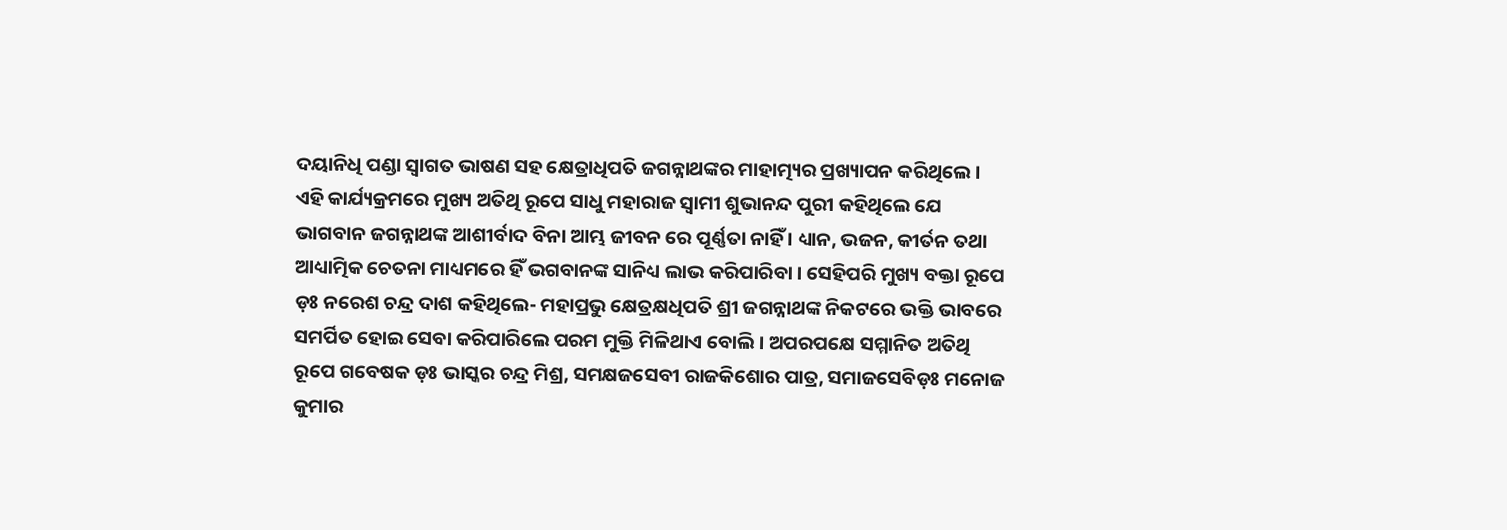ଦୟାନିଧି ପଣ୍ଡା ସ୍ୱାଗତ ଭାଷଣ ସହ କ୍ଷେତ୍ରାଧିପତି ଜଗନ୍ନାଥଙ୍କର ମାହାତ୍ମ୍ୟର ପ୍ରଖ୍ୟାପନ କରିଥିଲେ । ଏହି କାର୍ଯ୍ୟକ୍ରମରେ ମୁଖ୍ୟ ଅତିଥି ରୂପେ ସାଧୁ ମହାରାଜ ସ୍ୱାମୀ ଶୁଭାନନ୍ଦ ପୁରୀ କହିଥିଲେ ଯେ ଭାଗବାନ ଜଗନ୍ନାଥଙ୍କ ଆଶୀର୍ବାଦ ବିନା ଆମ୍ଭ ଜୀବନ ରେ ପୂର୍ଣ୍ଣତା ନାହିଁ । ଧ୍ୟାନ, ଭଜନ, କୀର୍ତନ ତଥା ଆଧ୍ୟାତ୍ମିକ ଚେତନା ମାଧ୍ୟମରେ ହିଁ ଭଗବାନଙ୍କ ସାନିଧ୍ୟ ଲାଭ କରିପାରିବା । ସେହିପରି ମୁଖ୍ୟ ବକ୍ତା ରୂପେ ଡ଼ଃ ନରେଶ ଚନ୍ଦ୍ର ଦାଶ କହିଥିଲେ- ମହାପ୍ରଭୁ କ୍ଷେତ୍ରକ୍ଷଧିପତି ଶ୍ରୀ ଜଗନ୍ନାଥଙ୍କ ନିକଟରେ ଭକ୍ତି ଭାବରେ ସମର୍ପିତ ହୋଇ ସେବା କରିପାରିଲେ ପରମ ମୁକ୍ତି ମିଳିଥାଏ ବୋଲି । ଅପରପକ୍ଷେ ସମ୍ମାନିତ ଅତିଥି ରୂପେ ଗବେଷକ ଡ଼ଃ ଭାସ୍କର ଚନ୍ଦ୍ର ମିଶ୍ର, ସମକ୍ଷଜସେବୀ ରାଜକିଶୋର ପାତ୍ର, ସମାଜସେବିଡ଼ଃ ମନୋଜ କୁମାର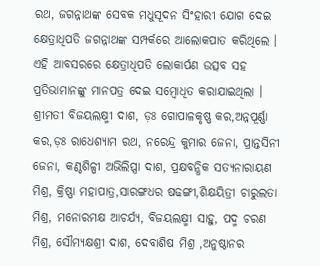ରଥ, ଜଗନ୍ନାଥଙ୍କ ସେବକ ମଧୁସୂଦନ ସିଂହାରୀ ଯୋଗ ଦେଇ କ୍ଷେତ୍ରାଧିପତି ଜଗନ୍ନାଥଙ୍କ ସମ୍ପର୍କରେ ଆଲୋକପାତ କରିଥିଲେ । ଏହି ଆବସରରେ କ୍ଷେତ୍ରାଧିପତି ଲୋକାର୍ପଣ ଉତ୍ସବ ସହ ପ୍ରତିଭାମାନଙ୍କୁ ମାନପତ୍ର ଦେଇ ସମ୍ବୋଧିତ କରାଯାଇଥିଲା । ଶ୍ରୀମତୀ ବିଜୟଲକ୍ଷ୍ମୀ ଦାଶ, ଡ଼ଃ ଗୋପାଳକୃଷ୍ଣ କର,ଅନ୍ନପୂର୍ଣ୍ଣା କର,ଡ଼ଃ ରାଧେଶ୍ୟାମ ରଥ, ନରେନ୍ଦ୍ର କୁମାର ଜେନା, ପ୍ରାନ୍ତସିନୀ ଜେନା, କଣ୍ଠଶିଳ୍ପୀ ଅଭିଲିପ୍ସା ଦାଶ, ପ୍ରକ୍ଷବନ୍ଧିକ ସତ୍ୟନାରାୟଣ ମିଶ୍ର, କ୍ରିଷ୍ଣା ମହାପାତ୍ର,ସାରଙ୍ଗଧର ଷଢଙ୍ଗୀ,ଶିକ୍ଷୟିତ୍ରୀ ଚାରୁଲତା ମିଶ୍ର, ମନୋରମକ୍ଷ ଆଚର୍ଯ୍ୟ, ବିଜୟଲକ୍ଷ୍ମୀ ସାହୁ, ପଦ୍ମ ଚରଣ ମିଶ୍ର, ସୌମ୍ୟକ୍ଷଶ୍ରୀ ଦାଶ, ଦେବାଶିଷ ମିଶ୍ର ,ଅନୁଷ୍ଠାନର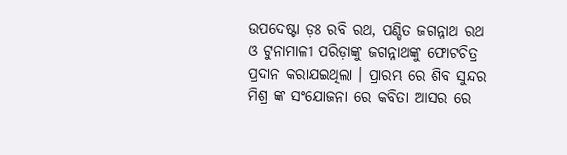ଉପଦେଷ୍ଟା ଡ଼ଃ ରବି ରଥ, ପଣ୍ଡିତ ଜଗନ୍ନାଥ ରଥ ଓ ଟୁନାମାଳୀ ପରିଡ଼ାଙ୍କୁ ଜଗନ୍ନାଥଙ୍କୁ ଫୋଟଚିତ୍ର ପ୍ରଦାନ କରାଯଇଥିଲା । ପ୍ରାରମ୍ଭ ରେ ଶିବ ସୁନ୍ଦର ମିଶ୍ର ଙ୍କ ସଂଯୋଜନା ରେ କବିତା ଆସର ରେ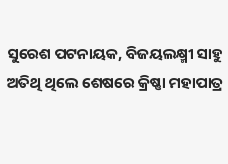ସୁରେଶ ପଟନାୟକ, ବିଜୟଲକ୍ଷ୍ମୀ ସାହୁ ଅତିଥି ଥିଲେ ଶେଷରେ କ୍ରିଷ୍ଣା ମହାପାତ୍ର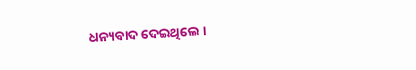ଧନ୍ୟବାଦ ଦେଇଥିଲେ ।